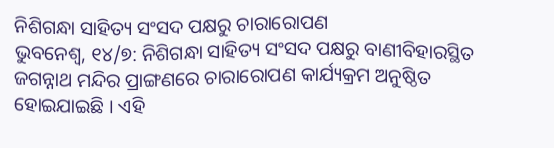ନିଶିଗନ୍ଧା ସାହିତ୍ୟ ସଂସଦ ପକ୍ଷରୁ ଚାରାରୋପଣ
ଭୁବନେଶ୍ୱ, ୧୪/୭: ନିଶିଗନ୍ଧା ସାହିତ୍ୟ ସଂସଦ ପକ୍ଷରୁ ବାଣୀବିହାରସ୍ଥିତ ଜଗନ୍ନାଥ ମନ୍ଦିର ପ୍ରାଙ୍ଗଣରେ ଚାରାରୋପଣ କାର୍ଯ୍ୟକ୍ରମ ଅନୁଷ୍ଠିତ ହୋଇଯାଇଛି । ଏହି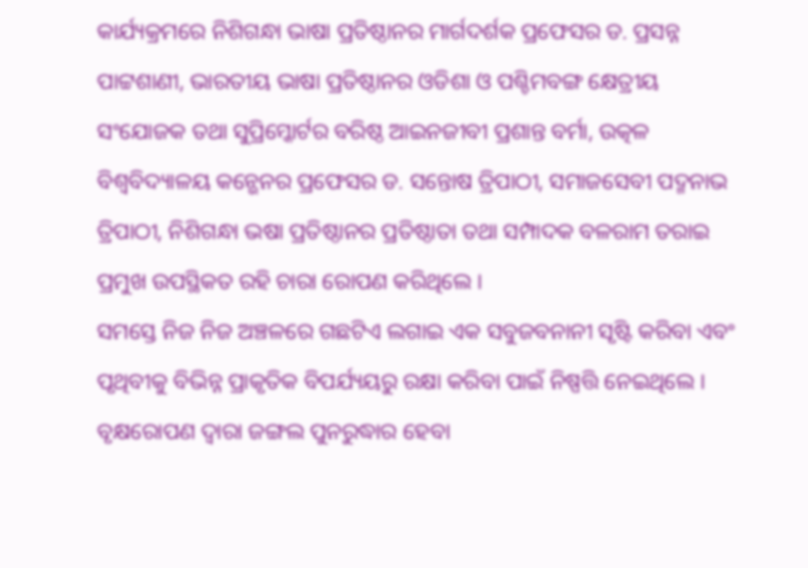କାର୍ଯ୍ୟକ୍ରମରେ ନିଶିଗନ୍ଧା ଭାଷା ପ୍ରତିଷ୍ଠାନର ମାର୍ଗଦର୍ଶକ ପ୍ରଫେସର ଡ. ପ୍ରସନ୍ନ ପାଟ୍ଟଶାଣୀ, ଭାରତୀୟ ଭାଷା ପ୍ରତିଷ୍ଠାନର ଓଡିଶା ଓ ପଶ୍ଚିମବଙ୍ଗ କ୍ଷେତ୍ରୀୟ ସଂଯୋଜକ ତଥା ସୁପ୍ରିମ୍କୋର୍ଟର ବରିଷ୍ଠ ଆଇନଜୀବୀ ପ୍ରଶାନ୍ତ ବର୍ମା, ଉତ୍କଳ ବିଶ୍ୱବିଦ୍ୟାଳୟ କନ୍ଭେନର ପ୍ରଫେସର ଡ. ସନ୍ତୋଷ ତ୍ରିପାଠୀ, ସମାଜସେବୀ ପଦ୍ମନାଭ ତ୍ରିପାଠୀ, ନିଶିଗନ୍ଧା ଭଷା ପ୍ରତିଷ୍ଠାନର ପ୍ରତିଷ୍ଠାତା ତଥା ସମ୍ପାଦକ ବଳରାମ ତରାଇ ପ୍ରମୁଖ ଉପସ୍ଥିକତ ରହି ଚାରା ରୋପଣ କରିଥିଲେ ।
ସମସ୍ତେ ନିଜ ନିଜ ଅଞ୍ଚଳରେ ଗଛଟିଏ ଲଗାଇ ଏକ ସବୁଜବନାନୀ ସୃଷ୍ଟି କରିବା ଏବଂ ପୃଥିବୀକୁ ବିଭିନ୍ନ ପ୍ରାକୃତିକ ବିପର୍ଯ୍ୟୟରୁ ରକ୍ଷା କରିବା ପାଇଁ ନିଷ୍ପତ୍ତି ନେଇଥିଲେ । ବୃକ୍ଷରୋପଣ ଦ୍ୱାରା ଜଙ୍ଗଲ ପୁନରୁଦ୍ଧାର ହେବା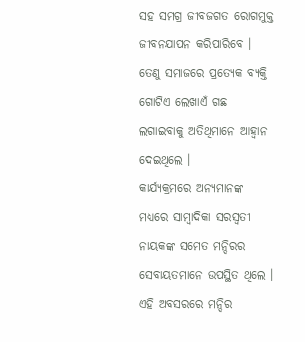ସହ ସମଗ୍ର ଜୀବଜଗତ ରୋଗମୁକ୍ତ ଜୀବନଯାପନ କରିପାରିବେ । ତେଣୁ ସମାଜରେ ପ୍ରତ୍ୟେକ ବ୍ୟକ୍ତି ଗୋଟିଏ ଲେଖାଏଁ ଗଛ ଲଗାଇବାକୁ ଅତିଥିମାନେ ଆହ୍ୱାନ ଦେଇଥିଲେ ।
କାର୍ଯ୍ୟକ୍ରମରେ ଅନ୍ୟମାନଙ୍କ ମଧ୍ୟରେ ସାମ୍ବାଦିକା ସରସ୍ୱତୀ ନାୟକଙ୍କ ସମେତ ମନ୍ଦିରର ସେବାୟତମାନେ ଉପସ୍ଥିତ ଥିଲେ । ଏହି ଅବସରରେ ମନ୍ଦିର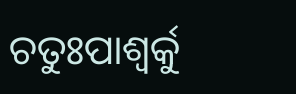ଚତୁଃପାଶ୍ୱର୍କୁ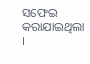ସଫେଇ କରାଯାଇଥିଲା ।